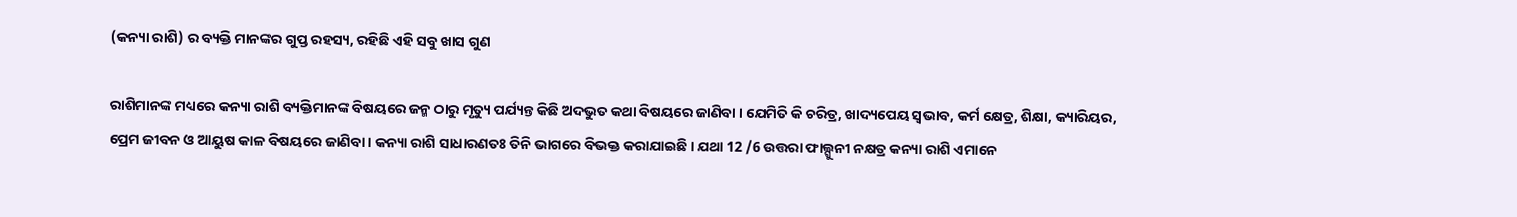(କନ୍ୟା ରାଶି) ର ବ୍ୟକ୍ତି ମାନଙ୍କର ଗୁପ୍ତ ରହସ୍ୟ, ରହିଛି ଏହି ସବୁ ଖାସ ଗୁଣ

ରାଶିମାନଙ୍କ ମଧ୍ୟରେ କନ୍ୟା ରାଶି ବ୍ୟକ୍ତିମାନଙ୍କ ବିଷୟରେ ଜନ୍ମ ଠାରୁ ମୃତ୍ୟୁ ପର୍ଯ୍ୟନ୍ତ କିଛି ଅଦଭୁତ କଥା ବିଷୟରେ ଜାଣିବା । ଯେମିତି କି ଚରିତ୍ର, ଖାଦ୍ୟପେୟ ସ୍ଵଭାବ, କର୍ମ କ୍ଷେତ୍ର, ଶିକ୍ଷା, କ୍ୟାରିୟର, ପ୍ରେମ ଜୀବନ ଓ ଆୟୁଷ କାଳ ବିଷୟରେ ଜାଣିବା । କନ୍ୟା ରାଶି ସାଧାରଣତଃ ତିନି ଭାଗରେ ବିଭକ୍ତ କରାଯାଇଛି । ଯଥା 12 /6 ଉତ୍ତରା ଫାଲ୍ଗୁନୀ ନକ୍ଷତ୍ର କନ୍ୟା ରାଶି ଏମାନେ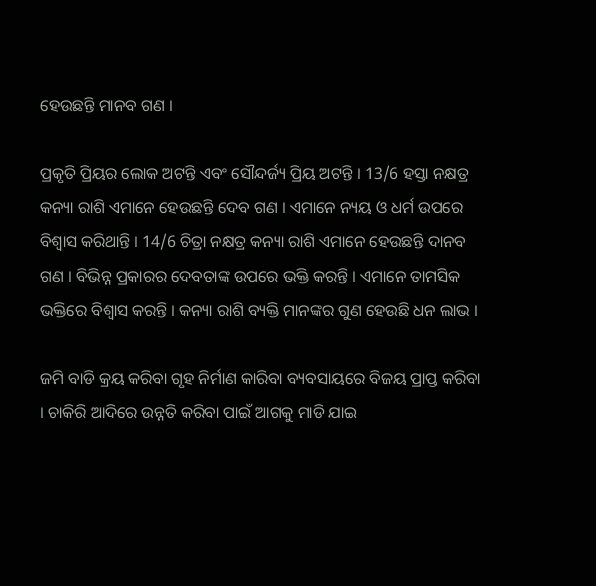ହେଉଛନ୍ତି ମାନବ ଗଣ ।

ପ୍ରକୃତି ପ୍ରିୟର ଲୋକ ଅଟନ୍ତି ଏବଂ ସୌନ୍ଦର୍ଜ୍ୟ ପ୍ରିୟ ଅଟନ୍ତି । 13/6 ହସ୍ତା ନକ୍ଷତ୍ର କନ୍ୟା ରାଶି ଏମାନେ ହେଉଛନ୍ତି ଦେବ ଗଣ । ଏମାନେ ନ୍ୟୟ ଓ ଧର୍ମ ଉପରେ ବିଶ୍ବାସ କରିଥାନ୍ତି । 14/6 ଚିତ୍ରା ନକ୍ଷତ୍ର କନ୍ୟା ରାଶି ଏମାନେ ହେଉଛନ୍ତି ଦାନବ ଗଣ । ବିଭିନ୍ନ ପ୍ରକାରର ଦେବତାଙ୍କ ଉପରେ ଭକ୍ତି କରନ୍ତି । ଏମାନେ ତାମସିକ ଭକ୍ତିରେ ବିଶ୍ବାସ କରନ୍ତି । କନ୍ୟା ରାଶି ବ୍ୟକ୍ତି ମାନଙ୍କର ଗୁଣ ହେଉଛି ଧନ ଲାଭ ।

ଜମି ବାଡି କ୍ରୟ କରିବା ଗୃହ ନିର୍ମାଣ କାରିବା ବ୍ୟବସାୟରେ ବିଜୟ ପ୍ରାପ୍ତ କରିବା । ଚାକିରି ଆଦିରେ ଉନ୍ନତି କରିବା ପାଇଁ ଆଗକୁ ମାଡି ଯାଇ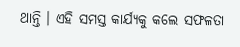ଥାନ୍ତି । ଏହି ସମସ୍ତ କାର୍ଯ୍ୟକୁ କଲେ ସଫଳତା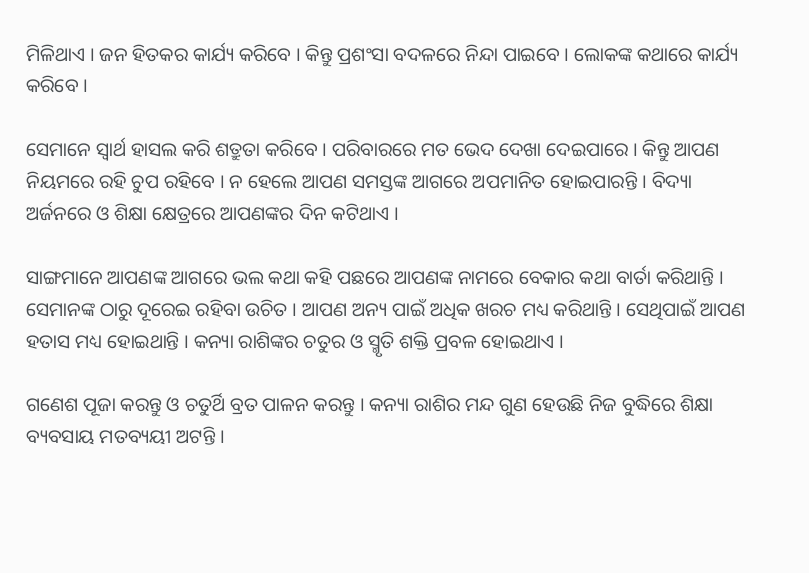ମିଳିଥାଏ । ଜନ ହିତକର କାର୍ଯ୍ୟ କରିବେ । କିନ୍ତୁ ପ୍ରଶଂସା ବଦଳରେ ନିନ୍ଦା ପାଇବେ । ଲୋକଙ୍କ କଥାରେ କାର୍ଯ୍ୟ କରିବେ ।

ସେମାନେ ସ୍ଵାର୍ଥ ହାସଲ କରି ଶତ୍ରୁତା କରିବେ । ପରିବାରରେ ମତ ଭେଦ ଦେଖା ଦେଇପାରେ । କିନ୍ତୁ ଆପଣ ନିୟମରେ ରହି ଚୁପ ରହିବେ । ନ ହେଲେ ଆପଣ ସମସ୍ତଙ୍କ ଆଗରେ ଅପମାନିତ ହୋଇପାରନ୍ତି । ବିଦ୍ୟା ଅର୍ଜନରେ ଓ ଶିକ୍ଷା କ୍ଷେତ୍ରରେ ଆପଣଙ୍କର ଦିନ କଟିଥାଏ ।

ସାଙ୍ଗମାନେ ଆପଣଙ୍କ ଆଗରେ ଭଲ କଥା କହି ପଛରେ ଆପଣଙ୍କ ନାମରେ ବେକାର କଥା ବାର୍ତା କରିଥାନ୍ତି । ସେମାନଙ୍କ ଠାରୁ ଦୂରେଇ ରହିବା ଉଚିତ । ଆପଣ ଅନ୍ୟ ପାଇଁ ଅଧିକ ଖରଚ ମଧ୍ୟ କରିଥାନ୍ତି । ସେଥିପାଇଁ ଆପଣ ହତାସ ମଧ୍ୟ ହୋଇଥାନ୍ତି । କନ୍ୟା ରାଶିଙ୍କର ଚତୁର ଓ ସ୍ମୃତି ଶକ୍ତି ପ୍ରବଳ ହୋଇଥାଏ ।

ଗଣେଶ ପୂଜା କରନ୍ତୁ ଓ ଚତୁର୍ଥି ବ୍ରତ ପାଳନ କରନ୍ତୁ । କନ୍ୟା ରାଶିର ମନ୍ଦ ଗୁଣ ହେଉଛି ନିଜ ବୁଦ୍ଧିରେ ଶିକ୍ଷା ବ୍ୟବସାୟ ମତବ୍ୟୟୀ ଅଟନ୍ତି ।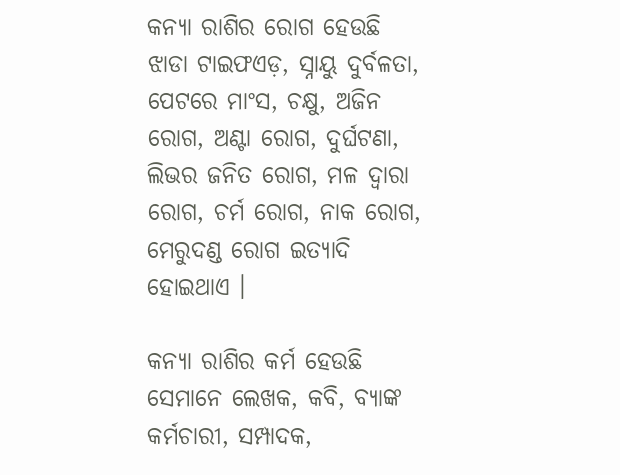କନ୍ୟା ରାଶିର ରୋଗ ହେଉଛି ଝାଡା ଟାଇଫଏଡ଼, ସ୍ନାୟୁ ଦୁର୍ବଳତା, ପେଟରେ ମାଂସ, ଚକ୍ଷୁ, ଅଜିନ ରୋଗ, ଅଣ୍ଟା ରୋଗ, ଦୁର୍ଘଟଣା, ଲିଭର ଜନିତ ରୋଗ, ମଳ ଦ୍ଵାରା ରୋଗ, ଚର୍ମ ରୋଗ, ନାକ ରୋଗ, ମେରୁଦଣ୍ଡ ରୋଗ ଇତ୍ୟାଦି ହୋଇଥାଏ ।

କନ୍ୟା ରାଶିର କର୍ମ ହେଉଛି ସେମାନେ ଲେଖକ, କବି, ବ୍ୟାଙ୍କ କର୍ମଚାରୀ, ସମ୍ପାଦକ,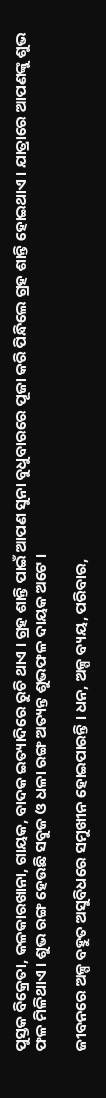ପୁସ୍ତକ ବିକ୍ରେତା, କଳକାରଖାନା, ଗାୟକ, ବାଦକ ଇତ୍ୟାଦିରେ ରୁଚି ଥାଏ । ଗ୍ରହ ଶାନ୍ତି ପାଇଁ ଆପଣ ସୁନା ବୁଧୁବାରରେ ପୂଜା କରି ପିନ୍ଧିଲେ ଗ୍ରହ ଶାନ୍ତି ହୋଇଥାଏ । ଯାତ୍ରାରେ ଆପଣଙ୍କୁ ଶୁଭ ଫଳ ମିଳିଥାଏ । ଶୁଭ ରଙ୍ଗ ହେଉଛି ସବୁଜ ଓ ଧଳା ରଙ୍ଗ ଅତ୍ୟନ୍ତ ଶୁଭଫଳ ଦାୟକ ଅଟେ ।

ଜୀବନରେ ଅଳ୍ପ ବହୁତ ଅସୁବିଧରେ ସମୁଖୀନ ହୋଇପାରନ୍ତି । ଧନ, ଅଳ୍ପ ବ୍ୟୟ, ପରିବାର,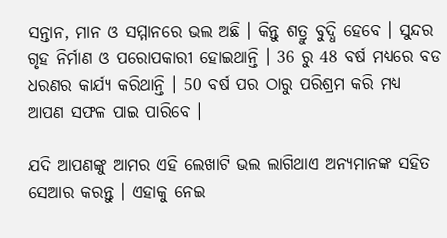ସନ୍ତାନ, ମାନ ଓ ସମ୍ମାନରେ ଭଲ ଅଛି । କିନ୍ତୁ ଶତ୍ରୁ ବୁଦ୍ଧି ହେବେ । ସୁନ୍ଦର ଗୃହ ନିର୍ମାଣ ଓ ପରୋପକାରୀ ହୋଇଥାନ୍ତି । 36 ରୁ 48 ବର୍ଷ ମଧ୍ୟରେ ବଡ ଧରଣର କାର୍ଯ୍ୟ କରିଥାନ୍ତି । 50 ବର୍ଷ ପର ଠାରୁ ପରିଶ୍ରମ କରି ମଧ୍ୟ ଆପଣ ସଫଳ ପାଇ ପାରିବେ ।

ଯଦି ଆପଣଙ୍କୁ ଆମର ଏହି ଲେଖାଟି ଭଲ ଲାଗିଥାଏ ଅନ୍ୟମାନଙ୍କ ସହିତ ସେଆର କରନ୍ତୁ । ଏହାକୁ ନେଇ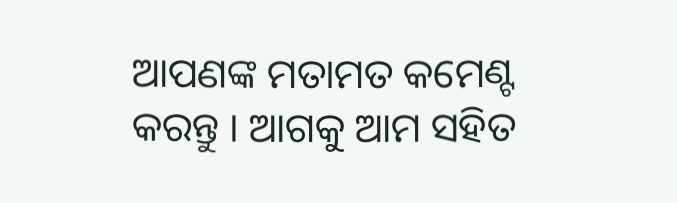ଆପଣଙ୍କ ମତାମତ କମେଣ୍ଟ କରନ୍ତୁ । ଆଗକୁ ଆମ ସହିତ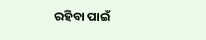ରହିବା ପାଇଁ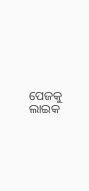ପେଜକୁ ଲାଇକ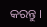କରନ୍ତୁ ।